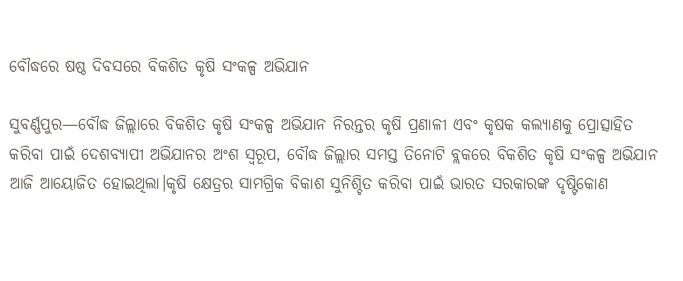ବୌଦ୍ଧରେ ଷଷ୍ଠ ଦିବସରେ ବିକଶିତ କୃଷି ସଂକଳ୍ପ ଅଭିଯାନ

ସୁବର୍ଣ୍ଣପୁର—ବୌଦ୍ଧ ଜିଲ୍ଲାରେ ବିକଶିତ କୃଷି ସଂକଳ୍ପ ଅଭିଯାନ ନିରନ୍ତର କୃଷି ପ୍ରଣାଳୀ ଏବଂ କୃଷକ କଲ୍ୟାଣକୁ ପ୍ରୋତ୍ସାହିତ କରିବା ପାଇଁ ଦେଶବ୍ୟାପୀ ଅଭିଯାନର ଅଂଶ ସ୍ୱରୂପ, ବୌଦ୍ଧ ଜିଲ୍ଲାର ସମସ୍ତ ତିନୋଟି ବ୍ଲକରେ ବିକଶିତ କୃଷି ସଂକଳ୍ପ ଅଭିଯାନ ଆଜି ଆୟୋଜିତ ହୋଇଥିଲା।କୃଷି କ୍ଷେତ୍ରର ସାମଗ୍ରିକ ବିକାଶ ସୁନିଶ୍ଚିତ କରିବା ପାଇଁ ଭାରତ ସରକାରଙ୍କ ଦୃଷ୍ଟିକୋଣ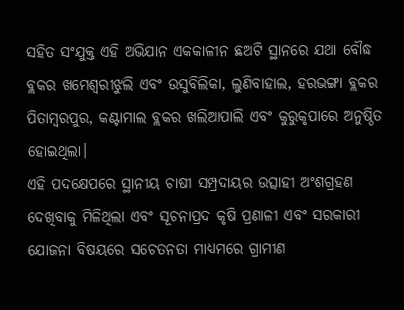ସହିତ ସଂଯୁକ୍ତ ଏହି ଅଭିଯାନ ଏକକାଳୀନ ଛଅଟି ସ୍ଥାନରେ ଯଥା ବୌଦ୍ଧ ବ୍ଲକର ଖମେଶ୍ୱରୀଝୁଲି ଏବଂ ଉସୁବିଲିକା, ଲୁଣିବାହାଲ, ହରଭଙ୍ଗା ବ୍ଲକର ପିତାମ୍ବରପୁର, କଣ୍ଟାମାଲ ବ୍ଲକର ଖଲିଆପାଲି ଏବଂ କୁରୁକୃପାରେ ଅନୁଷ୍ଠିତ ହୋଇଥିଲା।
ଏହି ପଦକ୍ଷେପରେ ସ୍ଥାନୀୟ ଚାଷୀ ସମ୍ପ୍ରଦାୟର ଉତ୍ସାହୀ ଅଂଶଗ୍ରହଣ ଦେଖିବାକୁ ମିଳିଥିଲା ଏବଂ ସୂଚନାପ୍ରଦ କୃଷି ପ୍ରଣାଳୀ ଏବଂ ସରକାରୀ ଯୋଜନା ବିଷୟରେ ସଚେତନତା ମାଧ୍ୟମରେ ଗ୍ରାମୀଣ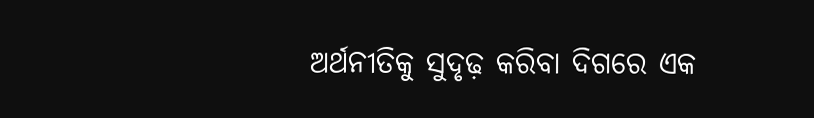ଅର୍ଥନୀତିକୁ ସୁଦୃଢ଼ କରିବା ଦିଗରେ ଏକ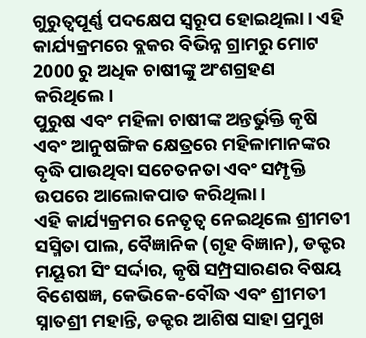ଗୁରୁତ୍ୱପୂର୍ଣ୍ଣ ପଦକ୍ଷେପ ସ୍ୱରୂପ ହୋଇଥିଲା। ଏହି କାର୍ଯ୍ୟକ୍ରମରେ ବ୍ଲକର ବିଭିନ୍ନ ଗ୍ରାମରୁ ମୋଟ 2000 ରୁ ଅଧିକ ଚାଷୀଙ୍କୁ ଅଂଶଗ୍ରହଣ କରିଥିଲେ।
ପୁରୁଷ ଏବଂ ମହିଳା ଚାଷୀଙ୍କ ଅନ୍ତର୍ଭୁକ୍ତି କୃଷି ଏବଂ ଆନୁଷଙ୍ଗିକ କ୍ଷେତ୍ରରେ ମହିଳାମାନଙ୍କର ବୃଦ୍ଧି ପାଉଥିବା ସଚେତନତା ଏବଂ ସମ୍ପୃକ୍ତି ଉପରେ ଆଲୋକପାତ କରିଥିଲା।
ଏହି କାର୍ଯ୍ୟକ୍ରମର ନେତୃତ୍ୱ ନେଇଥିଲେ ଶ୍ରୀମତୀ ସସ୍ମିତା ପାଲ, ବୈଜ୍ଞାନିକ (ଗୃହ ବିଜ୍ଞାନ), ଡକ୍ଟର ମୟୂରୀ ସିଂ ସର୍ଦ୍ଦାର, କୃଷି ସମ୍ପ୍ରସାରଣର ବିଷୟ ବିଶେଷଜ୍ଞ, କେଭିକେ-ବୌଦ୍ଧ ଏବଂ ଶ୍ରୀମତୀ ସ୍ନାତଶ୍ରୀ ମହାନ୍ତି, ଡକ୍ଟର ଆଶିଷ ସାହା ପ୍ରମୁଖ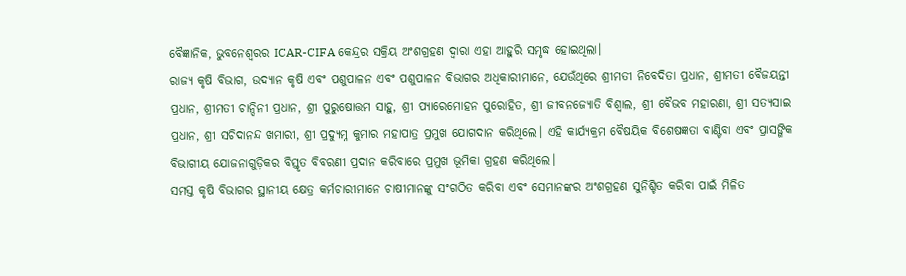ବୈଜ୍ଞାନିକ, ଭୁବନେଶ୍ୱରର ICAR-CIFA କେନ୍ଦ୍ରର ସକ୍ରିୟ ଅଂଶଗ୍ରହଣ ଦ୍ୱାରା ଏହା ଆହୁରି ସମୃଦ୍ଧ ହୋଇଥିଲା।
ରାଜ୍ୟ କୃଷି ବିଭାଗ, ଉଦ୍ୟାନ କୃଷି ଏବଂ ପଶୁପାଳନ ଏବଂ ପଶୁପାଳନ ବିଭାଗର ଅଧିକାରୀମାନେ, ଯେଉଁଥିରେ ଶ୍ରୀମତୀ ନିବେଦିତା ପ୍ରଧାନ, ଶ୍ରୀମତୀ ବୈଜୟନ୍ତୀ ପ୍ରଧାନ, ଶ୍ରୀମତୀ ଚାନ୍ଦିନୀ ପ୍ରଧାନ, ଶ୍ରୀ ପୁରୁଷୋତ୍ତମ ସାହୁ, ଶ୍ରୀ ପ୍ୟାରେମୋହନ ପୁରୋହିତ, ଶ୍ରୀ ଜୀବନଜ୍ୟୋତି ବିଶ୍ୱାଲ, ଶ୍ରୀ ବୈଭବ ମହାରଣା, ଶ୍ରୀ ସତ୍ୟସାଇ ପ୍ରଧାନ, ଶ୍ରୀ ସଚିଦାନନ୍ଦ ଖମାରୀ, ଶ୍ରୀ ପ୍ରଦ୍ୟୁମ୍ନ କୁମାର ମହାପାତ୍ର ପ୍ରମୁଖ ଯୋଗଦାନ କରିଥିଲେ। ଏହି କାର୍ଯ୍ୟକ୍ରମ ବୈଷୟିକ ବିଶେଷଜ୍ଞତା ବାଣ୍ଟିବା ଏବଂ ପ୍ରାସଙ୍ଗିକ ବିଭାଗୀୟ ଯୋଜନାଗୁଡ଼ିକର ବିସ୍ତୃତ ବିବରଣୀ ପ୍ରଦାନ କରିବାରେ ପ୍ରମୁଖ ଭୂମିକା ଗ୍ରହଣ କରିଥିଲେ।
ସମସ୍ତ କୃଷି ବିଭାଗର ସ୍ଥାନୀୟ କ୍ଷେତ୍ର କର୍ମଚାରୀମାନେ ଚାଷୀମାନଙ୍କୁ ସଂଗଠିତ କରିବା ଏବଂ ସେମାନଙ୍କର ଅଂଶଗ୍ରହଣ ସୁନିଶ୍ଚିତ କରିବା ପାଇଁ ମିଳିତ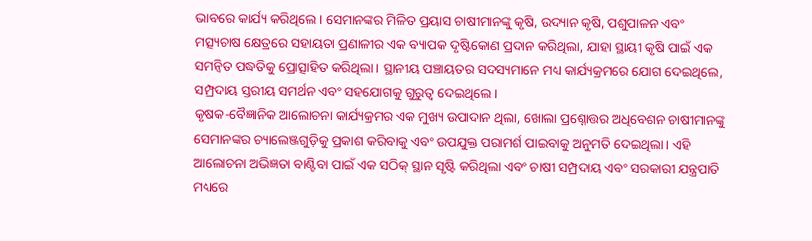ଭାବରେ କାର୍ଯ୍ୟ କରିଥିଲେ। ସେମାନଙ୍କର ମିଳିତ ପ୍ରୟାସ ଚାଷୀମାନଙ୍କୁ କୃଷି, ଉଦ୍ୟାନ କୃଷି, ପଶୁପାଳନ ଏବଂ ମତ୍ସ୍ୟଚାଷ କ୍ଷେତ୍ରରେ ସହାୟତା ପ୍ରଣାଳୀର ଏକ ବ୍ୟାପକ ଦୃଷ୍ଟିକୋଣ ପ୍ରଦାନ କରିଥିଲା, ଯାହା ସ୍ଥାୟୀ କୃଷି ପାଇଁ ଏକ ସମନ୍ୱିତ ପଦ୍ଧତିକୁ ପ୍ରୋତ୍ସାହିତ କରିଥିଲା। ସ୍ଥାନୀୟ ପଞ୍ଚାୟତର ସଦସ୍ୟମାନେ ମଧ୍ୟ କାର୍ଯ୍ୟକ୍ରମରେ ଯୋଗ ଦେଇଥିଲେ, ସମ୍ପ୍ରଦାୟ ସ୍ତରୀୟ ସମର୍ଥନ ଏବଂ ସହଯୋଗକୁ ଗୁରୁତ୍ୱ ଦେଇଥିଲେ।
କୃଷକ-ବୈଜ୍ଞାନିକ ଆଲୋଚନା କାର୍ଯ୍ୟକ୍ରମର ଏକ ମୁଖ୍ୟ ଉପାଦାନ ଥିଲା, ଖୋଲା ପ୍ରଶ୍ନୋତ୍ତର ଅଧିବେଶନ ଚାଷୀମାନଙ୍କୁ ସେମାନଙ୍କର ଚ୍ୟାଲେଞ୍ଜଗୁଡ଼ିକୁ ପ୍ରକାଶ କରିବାକୁ ଏବଂ ଉପଯୁକ୍ତ ପରାମର୍ଶ ପାଇବାକୁ ଅନୁମତି ଦେଇଥିଲା। ଏହି ଆଲୋଚନା ଅଭିଜ୍ଞତା ବାଣ୍ଟିବା ପାଇଁ ଏକ ସଠିକ୍ ସ୍ଥାନ ସୃଷ୍ଟି କରିଥିଲା ଏବଂ ଚାଷୀ ସମ୍ପ୍ରଦାୟ ଏବଂ ସରକାରୀ ଯନ୍ତ୍ରପାତି ମଧ୍ୟରେ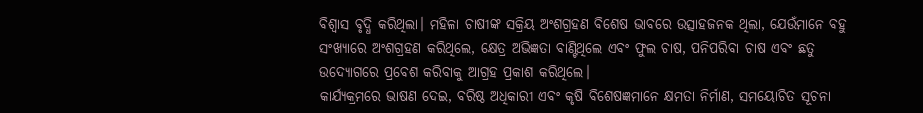ବିଶ୍ୱାସ ବୃଦ୍ଧି କରିଥିଲା। ମହିଳା ଚାଷୀଙ୍କ ସକ୍ରିୟ ଅଂଶଗ୍ରହଣ ବିଶେଷ ଭାବରେ ଉତ୍ସାହଜନକ ଥିଲା, ଯେଉଁମାନେ ବହୁ ସଂଖ୍ୟାରେ ଅଂଶଗ୍ରହଣ କରିଥିଲେ, କ୍ଷେତ୍ର ଅଭିଜ୍ଞତା ବାଣ୍ଟିଥିଲେ ଏବଂ ଫୁଲ ଚାଷ, ପନିପରିବା ଚାଷ ଏବଂ ଛତୁ ଉଦ୍ୟୋଗରେ ପ୍ରବେଶ କରିବାକୁ ଆଗ୍ରହ ପ୍ରକାଶ କରିଥିଲେ।
କାର୍ଯ୍ୟକ୍ରମରେ ଭାଷଣ ଦେଇ, ବରିଷ୍ଠ ଅଧିକାରୀ ଏବଂ କୃଷି ବିଶେଷଜ୍ଞମାନେ କ୍ଷମତା ନିର୍ମାଣ, ସମୟୋଚିତ ସୂଚନା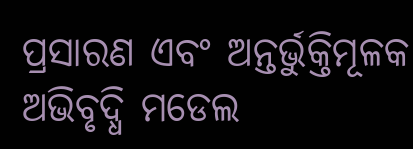ପ୍ରସାରଣ ଏବଂ ଅନ୍ତର୍ଭୁକ୍ତିମୂଳକ ଅଭିବୃଦ୍ଧି ମଡେଲ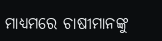ମାଧ୍ୟମରେ ଚାଷୀମାନଙ୍କୁ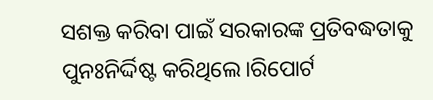ସଶକ୍ତ କରିବା ପାଇଁ ସରକାରଙ୍କ ପ୍ରତିବଦ୍ଧତାକୁ ପୁନଃନିର୍ଦ୍ଦିଷ୍ଟ କରିଥିଲେ।ରିପୋର୍ଟ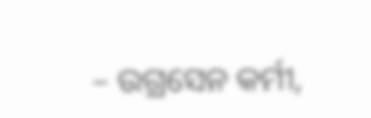– ଉଗ୍ରସେନ କର୍ମୀ,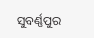ସୁବର୍ଣ୍ଣପୁର